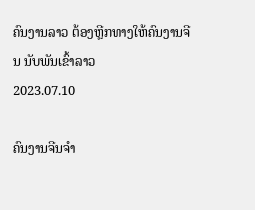ຄົນງານລາວ ຕ້ອງຫຼີກທາງໃຫ້ຄົນງານຈີນ ນັບພັນເຂົ້າລາວ
2023.07.10

ຄົນງານຈີນຈໍາ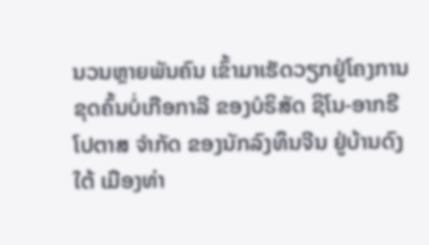ນວນຫຼາຍພັນຄົນ ເຂົ້າມາເຮັດວຽກຢູ່ໂຄງການ ຂຸດຄົ້ນບໍ່ເກືອກາລີ ຂອງບໍຣິສັດ ຊິໂນ-ອາກຣີ ໂປຕາສ ຈໍາກັດ ຂອງນັກລົງທຶນຈີນ ຢູ່ບ້ານດົງໃຕ້ ເມືອງທ່າ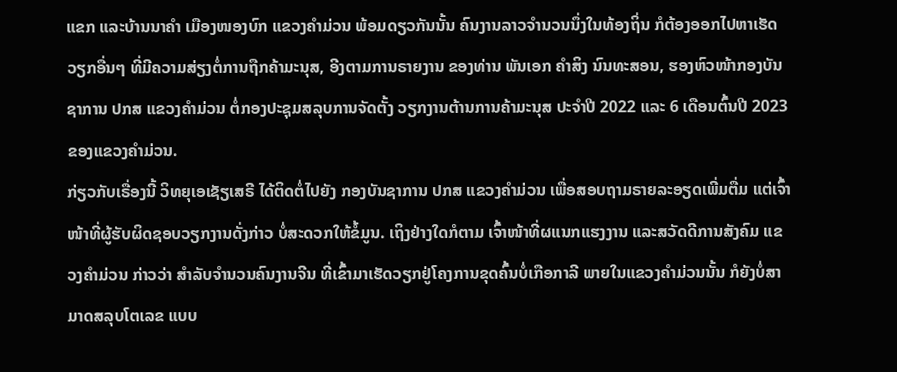ແຂກ ແລະບ້ານນາຄໍາ ເມືອງໜອງບົກ ແຂວງຄໍາມ່ວນ ພ້ອມດຽວກັນນັ້ນ ຄົນງານລາວຈໍານວນນຶ່ງໃນທ້ອງຖິ່ນ ກໍຕ້ອງອອກໄປຫາເຮັດວຽກອື່ນໆ ທີ່ມີຄວາມສ່ຽງຕໍ່ການຖືກຄ້າມະນຸສ, ອີງຕາມການຣາຍງານ ຂອງທ່ານ ພັນເອກ ຄໍາສິງ ນົນທະສອນ, ຮອງຫົວໜ້າກອງບັນຊາການ ປກສ ແຂວງຄໍາມ່ວນ ຕໍ່ກອງປະຊຸມສລຸບການຈັດຕັ້ງ ວຽກງານຕ້ານການຄ້າມະນຸສ ປະຈໍາປີ 2022 ແລະ 6 ເດືອນຕົ້ນປີ 2023 ຂອງແຂວງຄໍາມ່ວນ.
ກ່ຽວກັບເຣື່ອງນີ້ ວິທຍຸເອເຊັຽເສຣີ ໄດ້ຕິດຕໍ່ໄປຍັງ ກອງບັນຊາການ ປກສ ແຂວງຄໍາມ່ວນ ເພື່ອສອບຖາມຣາຍລະອຽດເພີ່ມຕື່ມ ແຕ່ເຈົ້າໜ້າທີ່ຜູ້ຮັບຜິດຊອບວຽກງານດັ່ງກ່າວ ບໍ່ສະດວກໃຫ້ຂໍ້ມູນ. ເຖິງຢ່າງໃດກໍຕາມ ເຈົ້າໜ້າທີ່ຜແນກແຮງງານ ແລະສວັດດີການສັງຄົມ ແຂວງຄໍາມ່ວນ ກ່າວວ່າ ສໍາລັບຈໍານວນຄົນງານຈີນ ທີ່ເຂົ້າມາເຮັດວຽກຢູ່ໂຄງການຂຸດຄົ້ນບໍ່ເກືອກາລີ ພາຍໃນແຂວງຄໍາມ່ວນນັ້ນ ກໍຍັງບໍ່ສາມາດສລຸບໂຕເລຂ ແບບ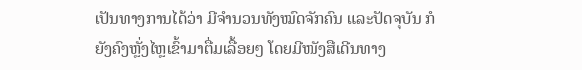ເປັນທາງການໄດ້ວ່າ ມີຈໍານວນທັງໝົດຈັກຄົນ ແລະປັດຈຸບັນ ກໍຍັງຄົງຫຼັ່ງໄຫຼເຂົ້າມາຕື່ມເລື້ອຍໆ ໂດຍມີໜັງສືເດີນທາງ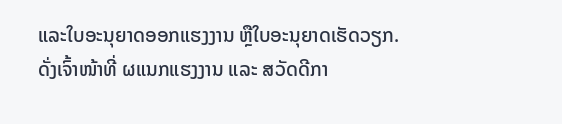ແລະໃບອະນຸຍາດອອກແຮງງານ ຫຼືໃບອະນຸຍາດເຮັດວຽກ.
ດັ່ງເຈົ້າໜ້າທີ່ ຜແນກແຮງງານ ແລະ ສວັດດີກາ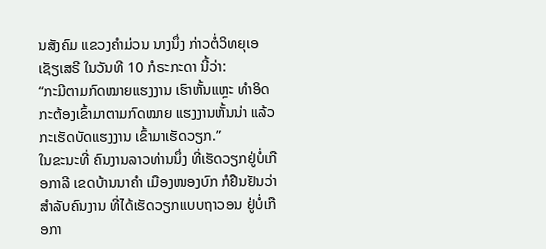ນສັງຄົມ ແຂວງຄໍາມ່ວນ ນາງນຶ່ງ ກ່າວຕໍ່ວິທຍຸເອເຊັຽເສຣີ ໃນວັນທີ 10 ກໍຣະກະດາ ນີ້ວ່າ:
“ກະມີຕາມກົດໝາຍແຮງງານ ເຮົາຫັ້ນແຫຼະ ທໍາອິດກະຕ້ອງເຂົ້າມາຕາມກົດໝາຍ ແຮງງານຫັ້ນນ່າ ແລ້ວກະເຮັດບັດແຮງງານ ເຂົ້າມາເຮັດວຽກ.”
ໃນຂະນະທີ່ ຄົນງານລາວທ່ານນຶ່ງ ທີ່ເຮັດວຽກຢູ່ບໍ່ເກືອກາລີ ເຂດບ້ານນາຄໍາ ເມືອງໜອງບົກ ກໍຢືນຢັນວ່າ ສໍາລັບຄົນງານ ທີ່ໄດ້ເຮັດວຽກແບບຖາວອນ ຢູ່ບໍ່ເກືອກາ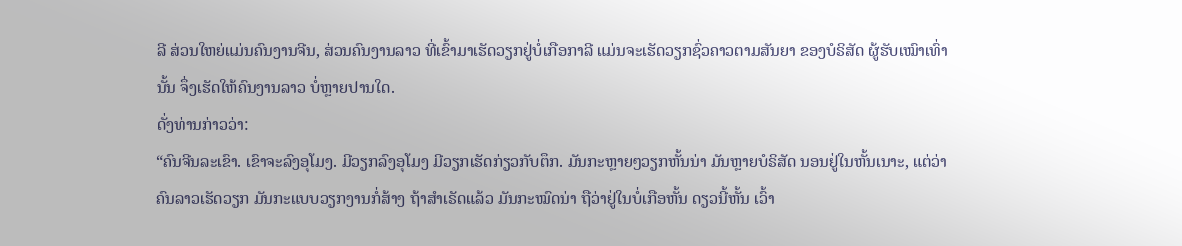ລີ ສ່ວນໃຫຍ່ແມ່ນຄົນງານຈີນ, ສ່ວນຄົນງານລາວ ທີ່ເຂົ້າມາເຮັດວຽກຢູ່ບໍ່ເກືອກາລີ ແມ່ນຈະເຮັດວຽກຊົ່ວຄາວຕາມສັນຍາ ຂອງບໍຣິສັດ ຜູ້ຮັບເໝົາເທົ່ານັ້ນ ຈຶ່ງເຮັດໃຫ້ຄົນງານລາວ ບໍ່ຫຼາຍປານໃດ.
ດັ່ງທ່ານກ່າວວ່າ:
“ຄົນຈີນລະເຂົາ. ເຂົາຈະລົງອຸໂມງ. ມີວຽກລົງອຸໂມງ ມີວຽກເຮັດກ່ຽວກັບຕຶກ. ມັນກະຫຼາຍໆວຽກຫັ້ນນ່າ ມັນຫຼາຍບໍຣິສັດ ນອນຢູ່ໃນຫັ້ນເນາະ, ແຕ່ວ່າ ຄົນລາວເຮັດວຽກ ມັນກະແບບວຽກງານກໍ່ສ້າງ ຖ້າສໍາເຣັດແລ້ວ ມັນກະໝົດນ່າ ຖືວ່າຢູ່ໃນບໍ່ເກືອຫັ້ນ ດຽວນີ້ຫັ້ນ ເວົ້າ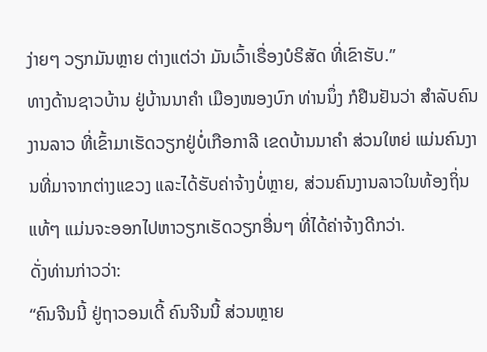ງ່າຍໆ ວຽກມັນຫຼາຍ ຕ່າງແຕ່ວ່າ ມັນເວົ້າເຣື່ອງບໍຣິສັດ ທີ່ເຂົາຮັບ.”
ທາງດ້ານຊາວບ້ານ ຢູ່ບ້ານນາຄໍາ ເມືອງໜອງບົກ ທ່ານນຶ່ງ ກໍຢືນຢັນວ່າ ສໍາລັບຄົນງານລາວ ທີ່ເຂົ້າມາເຮັດວຽກຢູ່ບໍ່ເກືອກາລີ ເຂດບ້ານນາຄໍາ ສ່ວນໃຫຍ່ ແມ່ນຄົນງານທີ່ມາຈາກຕ່າງແຂວງ ແລະໄດ້ຮັບຄ່າຈ້າງບໍ່ຫຼາຍ, ສ່ວນຄົນງານລາວໃນທ້ອງຖິ່ນແທ້ໆ ແມ່ນຈະອອກໄປຫາວຽກເຮັດວຽກອື່ນໆ ທີ່ໄດ້ຄ່າຈ້າງດີກວ່າ.
ດັ່ງທ່ານກ່າວວ່າ:
“ຄົນຈີນນີ້ ຢູ່ຖາວອນເດີ້ ຄົນຈີນນີ້ ສ່ວນຫຼາຍ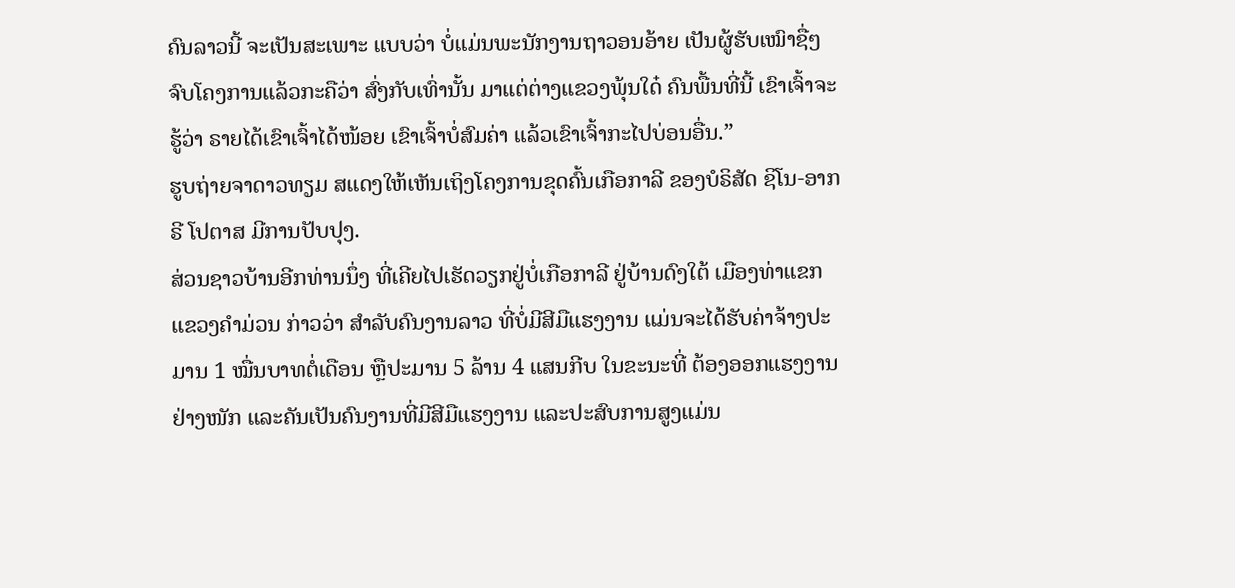ຄົນລາວນີ້ ຈະເປັນສະເພາະ ແບບວ່າ ບໍ່ແມ່ນພະນັກງານຖາວອນອ້າຍ ເປັນຜູ້ຮັບເໝົາຊື່ໆ ຈົບໂຄງການແລ້ວກະຄືວ່າ ສົ່ງກັບເທົ່ານັ້ນ ມາແຕ່ຕ່າງແຂວງພຸ້ນໃດ໋ ຄົນພື້ນທີ່ນີ້ ເຂົາເຈົ້າຈະຮູ້ວ່າ ຣາຍໄດ້ເຂົາເຈົ້າໄດ້ໜ້ອຍ ເຂົາເຈົ້າບໍ່ສົມຄ່າ ແລ້ວເຂົາເຈົ້າກະໄປບ່ອນອື່ນ.”
ຮູບຖ່າຍຈາດາວທຽມ ສແດງໃຫ້ເຫັນເຖິງໂຄງການຂຸດຄົ້ນເກືອກາລີ ຂອງບໍຣິສັດ ຊິໂນ-ອາກຣີ ໂປຕາສ ມີການປັບປຸງ.
ສ່ວນຊາວບ້ານອີກທ່ານນຶ່ງ ທີ່ເຄີຍໄປເຮັດວຽກຢູ່ບໍ່ເກືອກາລີ ຢູ່ບ້ານດົງໃຕ້ ເມືອງທ່າແຂກ ແຂວງຄໍາມ່ວນ ກ່າວວ່າ ສໍາລັບຄົນງານລາວ ທີ່ບໍ່ມີສີມືແຮງງານ ແມ່ນຈະໄດ້ຮັບຄ່າຈ້າງປະມານ 1 ໝື່ນບາທຕໍ່ເດືອນ ຫຼືປະມານ 5 ລ້ານ 4 ແສນກີບ ໃນຂະນະທີ່ ຕ້ອງອອກແຮງງານຢ່າງໜັກ ແລະຄັນເປັນຄົນງານທີ່ມີສີມືແຮງງານ ແລະປະສົບການສູງແມ່ນ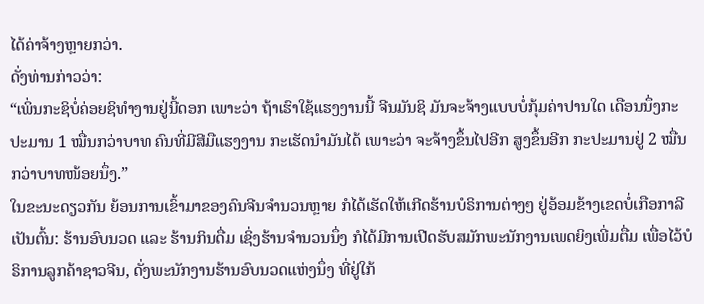ໄດ້ຄ່າຈ້າງຫຼາຍກວ່າ.
ດັ່ງທ່ານກ່າວວ່າ:
“ເພິ່ນກະຊິບໍ່ຄ່ອຍຊິທໍາງານຢູ່ນີ້ດອກ ເພາະວ່າ ຖ້າເຮົາໃຊ້ແຮງງານນີ້ ຈີນມັນຊິ ມັນຈະຈ້າງແບບບໍ່ກຸ້ມຄ່າປານໃດ ເດືອນນຶ່ງກະ ປະມານ 1 ໝື່ນກວ່າບາທ ຄົນທີ່ມີສີມືແຮງງານ ກະເຮັດນໍາມັນໄດ້ ເພາະວ່າ ຈະຈ້າງຂຶ້ນໄປອີກ ສູງຂຶ້ນອີກ ກະປະມານຢູ່ 2 ໝື່ນກວ່າບາທໜ້ອຍນຶ່ງ.”
ໃນຂະນະດຽວກັນ ຍ້ອນການເຂົ້າມາຂອງຄົນຈີນຈໍານວນຫຼາຍ ກໍໄດ້ເຮັດໃຫ້ເກີດຮ້ານບໍຣິການຕ່າງໆ ຢູ່ອ້ອມຂ້າງເຂດບໍ່ເກືອກາລີ ເປັນຕົ້ນ: ຮ້ານອົບນວດ ແລະ ຮ້ານກິນດື່ມ ເຊິ່ງຮ້ານຈໍານວນນຶ່ງ ກໍໄດ້ມີການເປີດຮັບສມັກພະນັກງານເພດຍິງເພີ່ມຕື່ມ ເພື່ອໄວ້ບໍຣິການລູກຄ້າຊາວຈີນ, ດັ່ງພະນັກງານຮ້ານອົບນວດແຫ່ງນຶ່ງ ທີ່ຢູ່ໃກ້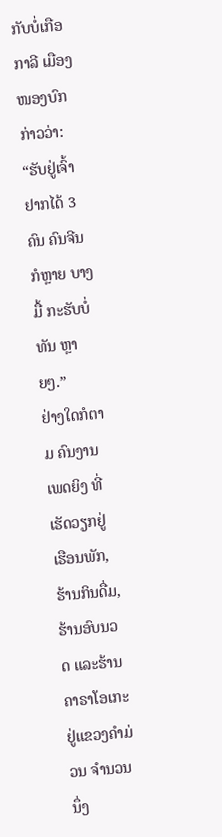ກັບບໍ່ເກືອກາລີ ເມືອງໜອງບົກ ກ່າວວ່າ:
“ຮັບຢູ່ເຈົ້າ ຢາກໄດ້ 3 ຄົນ ຄົນຈີນ ກໍຫຼາຍ ບາງມື້ ກະຮັບບໍ່ທັນ ຫຼາຍໆ.”
ຢ່າງໃດກໍຕາມ ຄົນງານເພດຍິງ ທີ່ເຮັດວຽກຢູ່ເຮືອນພັກ, ຮ້ານກິນດື່ມ, ຮ້ານອົບນວດ ແລະຮ້ານຄາຣາໂອເກະ ຢູ່ແຂວງຄໍາມ່ວນ ຈໍານວນນຶ່ງ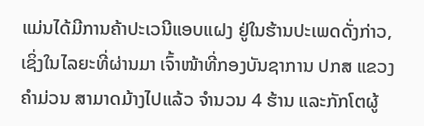ແມ່ນໄດ້ມີການຄ້າປະເວນີແອບແຝງ ຢູ່ໃນຮ້ານປະເພດດັ່ງກ່າວ, ເຊິ່ງໃນໄລຍະທີ່ຜ່ານມາ ເຈົ້າໜ້າທີ່ກອງບັນຊາການ ປກສ ແຂວງຄໍາມ່ວນ ສາມາດມ້າງໄປແລ້ວ ຈໍານວນ 4 ຮ້ານ ແລະກັກໂຕຜູ້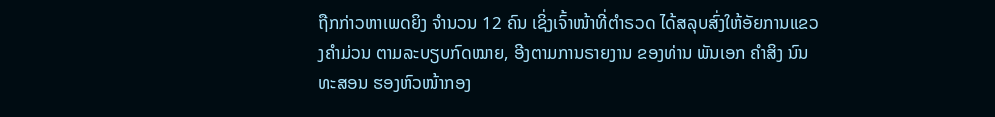ຖືກກ່າວຫາເພດຍິງ ຈໍານວນ 12 ຄົນ ເຊິ່ງເຈົ້າໜ້າທີ່ຕໍາຣວດ ໄດ້ສລຸບສົ່ງໃຫ້ອັຍການແຂວງຄໍາມ່ວນ ຕາມລະບຽບກົດໝາຍ, ອີງຕາມການຣາຍງານ ຂອງທ່ານ ພັນເອກ ຄໍາສິງ ນົນທະສອນ ຮອງຫົວໜ້າກອງ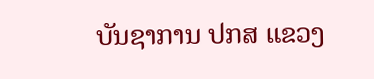ບັນຊາການ ປກສ ແຂວງ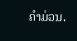ຄໍາມ່ວນ.